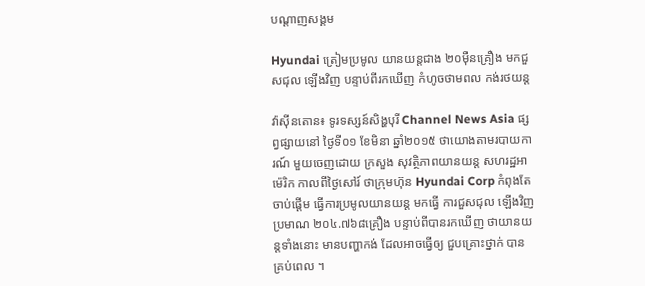បណ្តាញសង្គម

Hyundai ត្រៀមប្រមូល យានយន្តជាង ២០ម៉ឺនគ្រឿង មកជួសជុល ឡើងវិញ បន្ទាប់ពីរកឃើញ កំហូចថាមពល កង់រថយន្ត

វ៉ាស៊ីនតោន៖ ទូរទស្សន៍សិង្ហបុរី Channel News Asia ផ្សព្វផ្សាយនៅ ថ្ងៃទី០១ ខែមិនា ឆ្នាំ២០១៥ ថាយោងតាមរបាយការណ៍ មួយចេញដោយ ក្រសួង សុវត្ថិភាពយានយន្ត សហរដ្ឋអាម៉េរិក កាលពីថ្ងៃសៅរ៍ ថាក្រុមហ៊ុន Hyundai Corp កំពុងតែចាប់ផ្តើម ធ្វើការប្រមូលយានយន្ត មកធ្វើ ការជួសជុល ឡើងវិញប្រមាណ ២០៤.៧៦៨គ្រឿង បន្ទាប់ពីបានរកឃើញ ថាយានយន្តទាំងនោះ មានបញ្ហាកង់ ដែលអាចធ្វើឲ្យ ជួបគ្រោះថ្នាក់ បានគ្រប់ពេល ។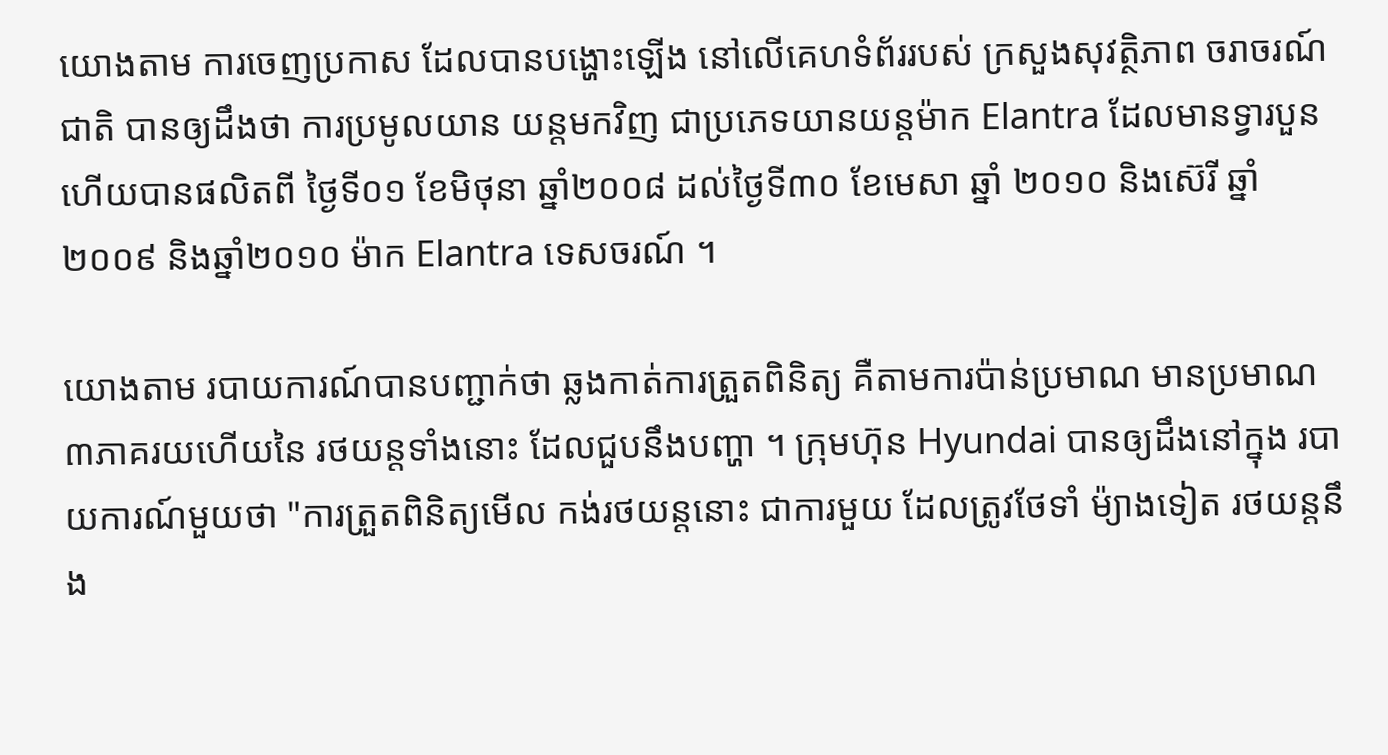យោងតាម ការចេញប្រកាស ដែលបានបង្ហោះឡើង នៅលើគេហទំព័ររបស់ ក្រសួងសុវត្ថិភាព ចរាចរណ៍ជាតិ បានឲ្យដឹងថា ការប្រមូលយាន យន្តមកវិញ ជាប្រភេទយានយន្តម៉ាក Elantra ដែលមានទ្វារបួន ហើយបានផលិតពី ថ្ងៃទី០១ ខែមិថុនា ឆ្នាំ២០០៨ ដល់ថ្ងៃទី៣០ ខែមេសា ឆ្នាំ ២០១០ និងស៊េរី ឆ្នាំ២០០៩ និងឆ្នាំ២០១០ ម៉ាក Elantra ទេសចរណ៍ ។

យោងតាម របាយការណ៍បានបញ្ជាក់ថា ឆ្លងកាត់ការត្រួតពិនិត្យ គឺតាមការប៉ាន់ប្រមាណ មានប្រមាណ ៣ភាគរយហើយនៃ រថយន្តទាំងនោះ ដែលជួបនឹងបញ្ហា ។ ក្រុមហ៊ុន Hyundai បានឲ្យដឹងនៅក្នុង របាយការណ៍មួយថា "ការត្រួតពិនិត្យមើល កង់រថយន្តនោះ ជាការមួយ ដែលត្រូវថែទាំ ម៉្យាងទៀត រថយន្តនឹង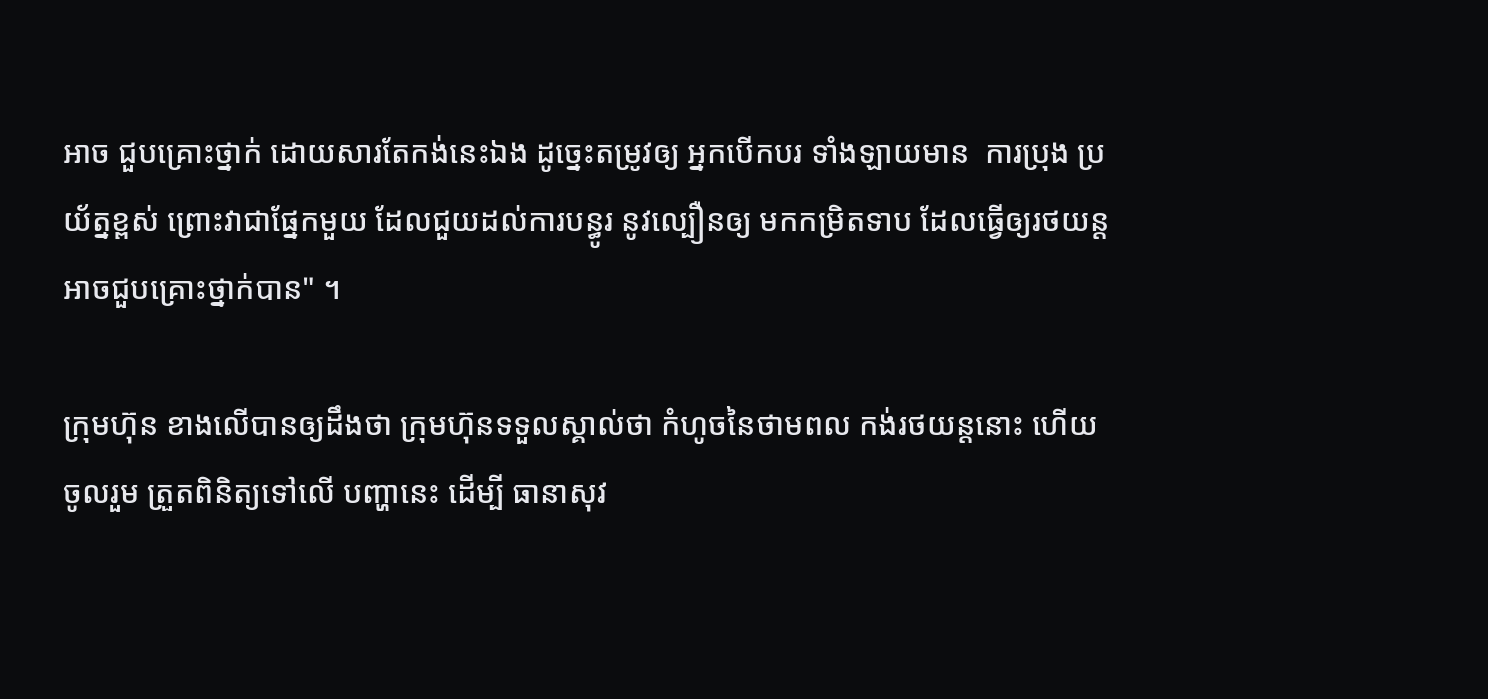អាច ជួបគ្រោះថ្នាក់ ដោយសារតែកង់នេះឯង ដូច្នេះតម្រូវឲ្យ អ្នកបើកបរ ទាំងឡាយមាន  ការប្រុង ប្រយ័ត្នខ្ពស់ ព្រោះវាជាផ្នែកមួយ ដែលជួយដល់ការបន្ធូរ នូវល្បឿនឲ្យ មកកម្រិតទាប ដែលធ្វើឲ្យរថយន្ត អាចជួបគ្រោះថ្នាក់បាន" ។

ក្រុមហ៊ុន ខាងលើបានឲ្យដឹងថា ក្រុមហ៊ុនទទួលស្គាល់ថា កំហូចនៃថាមពល កង់រថយន្តនោះ ហើយចូលរួម ត្រួតពិនិត្យទៅលើ បញ្ហានេះ ដើម្បី ធានាសុវ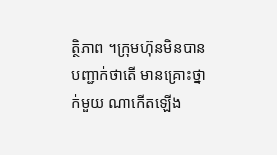ត្ថិភាព ។ក្រុមហ៊ុនមិនបាន បញ្ជាក់ថាតើ មានគ្រោះថ្នាក់មួយ ណាកើតឡើង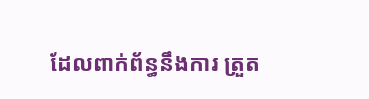ដែលពាក់ព័ន្ធនឹងការ ត្រួត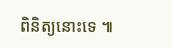ពិនិត្យនោះទេ ៕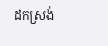ដកស្រង់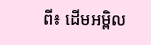ពី៖ ដើមអម្ពិល